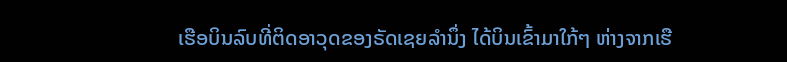ເຮືອບິນລົບທີ່ຕິດອາວຸດຂອງຣັດເຊຍລຳນຶ່ງ ໄດ້ບິນເຂົ້າມາໃກ້ໆ ຫ່າງຈາກເຮື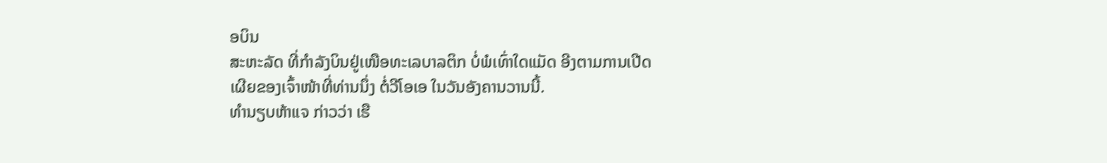ອບິນ
ສະຫະລັດ ທີ່ກຳລັງບິນຢູ່ເໜືອທະເລບາລຕິກ ບໍ່ພໍເທົ່າໃດແມັດ ອີງຕາມການເປີດ
ເຜີຍຂອງເຈົ້າໜ້າທີ່ທ່ານນຶ່ງ ຕໍ່ວີໂອເອ ໃນວັນອັງຄານວານນີ້.
ທຳນຽບຫ້າແຈ ກ່າວວ່າ ເຮື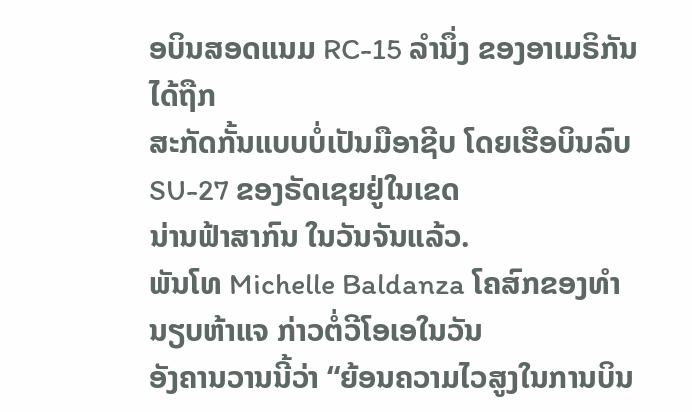ອບິນສອດແນມ RC-15 ລຳນຶ່ງ ຂອງອາເມຣິກັນ ໄດ້ຖືກ
ສະກັດກັ້ນແບບບໍ່ເປັນມືອາຊີບ ໂດຍເຮືອບິນລົບ SU-27 ຂອງຣັດເຊຍຢູ່ໃນເຂດ
ນ່ານຟ້າສາກົນ ໃນວັນຈັນແລ້ວ.
ພັນໂທ Michelle Baldanza ໂຄສົກຂອງທຳນຽບຫ້າແຈ ກ່າວຕໍ່ວີໂອເອໃນວັນ
ອັງຄານວານນີ້ວ່າ “ຍ້ອນຄວາມໄວສູງໃນການບິນ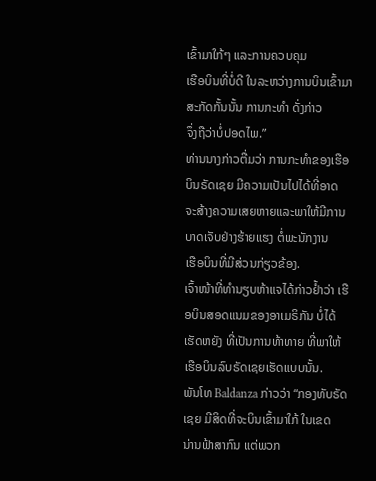ເຂົ້າມາໃກ້ໆ ແລະການຄວບຄຸມ
ເຮືອບິນທີ່ບໍ່ດີ ໃນລະຫວ່າງການບິນເຂົ້າມາ ສະກັດກັ້ນນັ້ນ ການກະທຳ ດັ່ງກ່າວ
ຈຶ່ງຖືວ່າບໍ່ປອດໄພ.”
ທ່ານນາງກ່າວຕື່ມວ່າ ການກະທຳຂອງເຮືອບິນຣັດເຊຍ ມີຄວາມເປັນໄປໄດ້ທີ່ອາດ
ຈະສ້າງຄວາມເສຍຫາຍແລະພາໃຫ້ມີການບາດເຈັບຢ່າງຮ້າຍແຮງ ຕໍ່ພະນັກງານ
ເຮືອບິນທີ່ມີສ່ວນກ່ຽວຂ້ອງ.
ເຈົ້າໜ້າທີ່ທຳນຽບຫ້າແຈໄດ້ກ່າວຢ້ຳວ່າ ເຮືອບິນສອດແນມຂອງອາເມຣິກັນ ບໍ່ໄດ້
ເຮັດຫຍັງ ທີ່ເປັນການທ້າທາຍ ທີ່ພາໃຫ້ເຮືອບິນລົບຣັດເຊຍເຮັດແບບນັ້ນ.
ພັນໂທ Baldanza ກ່າວວ່າ “ກອງທັບຣັດເຊຍ ມີສິດທີ່ຈະບິນເຂົ້າມາໃກ້ ໃນເຂດ
ນ່ານຟ້າສາກົນ ແຕ່ພວກ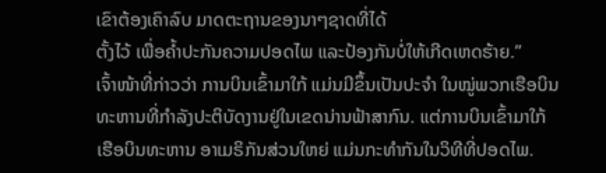ເຂົາຕ້ອງເຄົາລົບ ມາດຕະຖານຂອງນາໆຊາດທີ່ໄດ້
ຕັ້ງໄວ້ ເພື່ອຄ້ຳປະກັນຄວາມປອດໄພ ແລະປ້ອງກັນບໍ່ໃຫ້ເກີດເຫດຮ້າຍ.”
ເຈົ້າໜ້າທີ່ກ່າວວ່າ ການບິນເຂົ້າມາໃກ້ ແມ່ນມີຂຶ້ນເປັນປະຈຳ ໃນໝູ່ພວກເຮືອບິນ
ທະຫານທີ່ກຳລັງປະຕິບັດງານຢູ່ໃນເຂດນ່ານຟ້າສາກົນ. ແຕ່ການບິນເຂົ້າມາໃກ້
ເຮືອບິນທະຫານ ອາເມຣິກັນສ່ວນໃຫຍ່ ແມ່ນກະທຳກັນໃນວິທີທີ່ປອດໄພ.